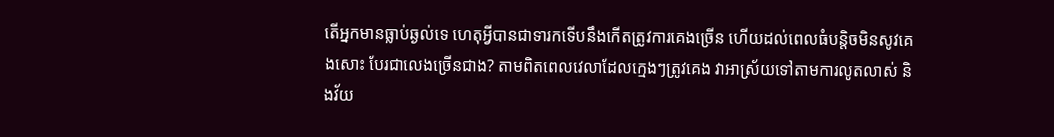តើអ្នកមានធ្លាប់ឆ្ងល់ទេ ហេតុអ្វីបានជាទារកទើបនឹងកើតត្រូវការគេងច្រើន ហើយដល់ពេលធំបន្តិចមិនសូវគេងសោះ បែរជាលេងច្រើនជាង? តាមពិតពេលវេលាដែលក្មេងៗត្រូវគេង វាអាស្រ័យទៅតាមការលូតលាស់ និងវ័យ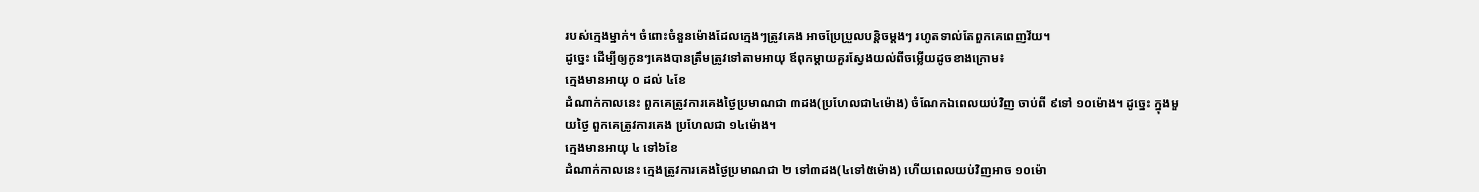របស់ក្មេងម្នាក់។ ចំពោះចំនួនម៉ោងដែលក្មេងៗត្រូវគេង អាចប្រែប្រួលបន្តិចម្តងៗ រហូតទាល់តែពួកគេពេញវ័យ។
ដូច្នេះ ដើម្បីឲ្យកូនៗគេងបានត្រឹមត្រូវទៅតាមអាយុ ឪពុកម្តាយគួរស្វែងយល់ពីចម្លើយដូចខាងក្រោម៖
ក្មេងមានអាយុ ០ ដល់ ៤ខែ
ដំណាក់កាលនេះ ពួកគេត្រូវការគេងថ្ងៃប្រមាណជា ៣ដង(ប្រហែលជា៤ម៉ោង) ចំណែកឯពេលយប់វិញ ចាប់ពី ៩ទៅ ១០ម៉ោង។ ដូច្នេះ ក្នុងមួយថ្ងៃ ពួកគេត្រូវការគេង ប្រហែលជា ១៤ម៉ោង។
ក្មេងមានអាយុ ៤ ទៅ៦ខែ
ដំណាក់កាលនេះ ក្មេងត្រូវការគេងថ្ងៃប្រមាណជា ២ ទៅ៣ដង(៤ទៅ៥ម៉ោង) ហើយពេលយប់វិញអាច ១០ម៉ោ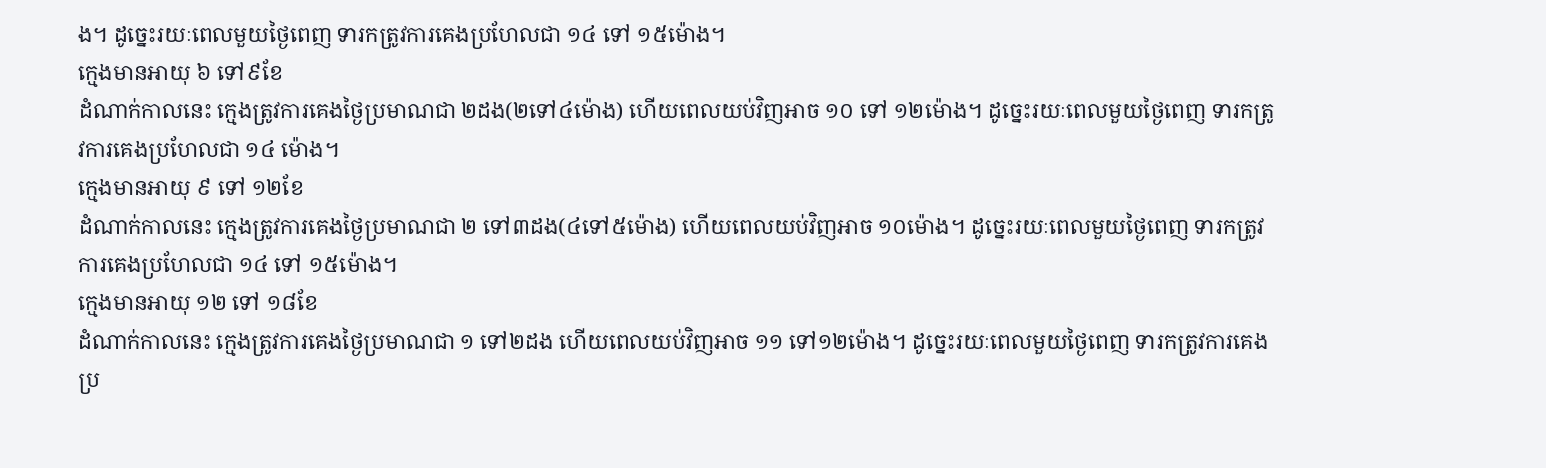ង។ ដូច្នេះរយៈពេលមួយថ្ងៃពេញ ទារកត្រូវការគេងប្រហែលជា ១៤ ទៅ ១៥ម៉ោង។
ក្មេងមានអាយុ ៦ ទៅ៩ខែ
ដំណាក់កាលនេះ ក្មេងត្រូវការគេងថ្ងៃប្រមាណជា ២ដង(២ទៅ៤ម៉ោង) ហើយពេលយប់វិញអាច ១០ ទៅ ១២ម៉ោង។ ដូច្នេះរយៈពេលមួយថ្ងៃពេញ ទារកត្រូវការគេងប្រហែលជា ១៤ ម៉ោង។
ក្មេងមានអាយុ ៩ ទៅ ១២ខែ
ដំណាក់កាលនេះ ក្មេងត្រូវការគេងថ្ងៃប្រមាណជា ២ ទៅ៣ដង(៤ទៅ៥ម៉ោង) ហើយពេលយប់វិញអាច ១០ម៉ោង។ ដូច្នេះរយៈពេលមួយថ្ងៃពេញ ទារកត្រូវការគេងប្រហែលជា ១៤ ទៅ ១៥ម៉ោង។
ក្មេងមានអាយុ ១២ ទៅ ១៨ខែ
ដំណាក់កាលនេះ ក្មេងត្រូវការគេងថ្ងៃប្រមាណជា ១ ទៅ២ដង ហើយពេលយប់វិញអាច ១១ ទៅ១២ម៉ោង។ ដូច្នេះរយៈពេលមួយថ្ងៃពេញ ទារកត្រូវការគេងប្រ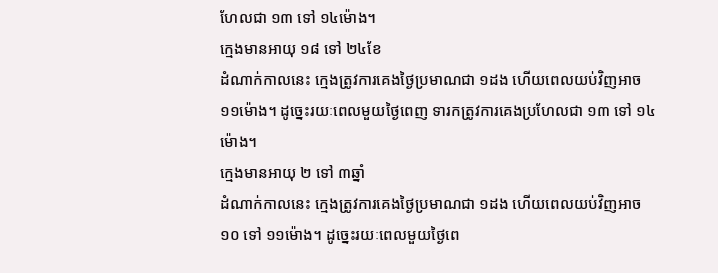ហែលជា ១៣ ទៅ ១៤ម៉ោង។
ក្មេងមានអាយុ ១៨ ទៅ ២៤ខែ
ដំណាក់កាលនេះ ក្មេងត្រូវការគេងថ្ងៃប្រមាណជា ១ដង ហើយពេលយប់វិញអាច ១១ម៉ោង។ ដូច្នេះរយៈពេលមួយថ្ងៃពេញ ទារកត្រូវការគេងប្រហែលជា ១៣ ទៅ ១៤ម៉ោង។
ក្មេងមានអាយុ ២ ទៅ ៣ឆ្នាំ
ដំណាក់កាលនេះ ក្មេងត្រូវការគេងថ្ងៃប្រមាណជា ១ដង ហើយពេលយប់វិញអាច ១០ ទៅ ១១ម៉ោង។ ដូច្នេះរយៈពេលមួយថ្ងៃពេ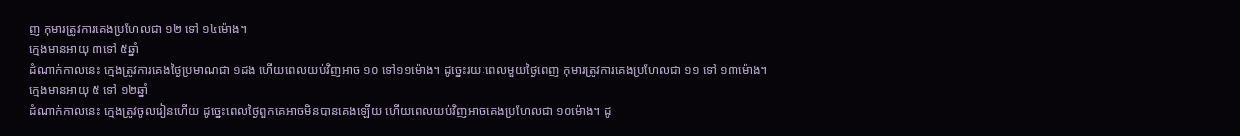ញ កុមារត្រូវការគេងប្រហែលជា ១២ ទៅ ១៤ម៉ោង។
ក្មេងមានអាយុ ៣ទៅ ៥ឆ្នាំ
ដំណាក់កាលនេះ ក្មេងត្រូវការគេងថ្ងៃប្រមាណជា ១ដង ហើយពេលយប់វិញអាច ១០ ទៅ១១ម៉ោង។ ដូច្នេះរយៈពេលមួយថ្ងៃពេញ កុមារត្រូវការគេងប្រហែលជា ១១ ទៅ ១៣ម៉ោង។
ក្មេងមានអាយុ ៥ ទៅ ១២ឆ្នាំ
ដំណាក់កាលនេះ ក្មេងត្រូវចូលរៀនហើយ ដូច្នេះពេលថ្ងៃពួកគេអាចមិនបានគេងឡើយ ហើយពេលយប់វិញអាចគេងប្រហែលជា ១០ម៉ោង។ ដូ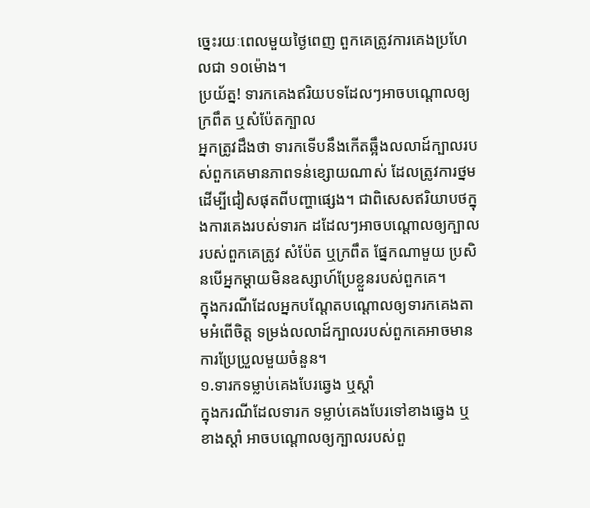ច្នេះរយៈពេលមួយថ្ងៃពេញ ពួកគេត្រូវការគេងប្រហែលជា ១០ម៉ោង។
ប្រយ័ត្ន! ទារកគេងឥរិយបទដែលៗអាចបណ្តោលឲ្យក្រពឹត ឬសំប៉ែតក្បាល
អ្នកត្រូវដឹងថា ទារកទើបនឹងកើតឆ្អឹងលលាដ៍ក្បាលរបស់ពួកគេមានភាពទន់ខ្សោយណាស់ ដែលត្រូវការថ្នមដើម្បីជៀសផុតពីបញ្ហាផ្សេង។ ជាពិសេសឥរិយាបថក្នុងការគេងរបស់ទារក ដដែលៗអាចបណ្តោលឲ្យក្បាលរបស់ពួកគេត្រូវ សំប៉ែត ឬក្រពឹត ផ្នែកណាមួយ ប្រសិនបើអ្នកម្តាយមិនឧស្សាហ៍ប្រែខ្លួនរបស់ពួកគេ។
ក្នុងករណីដែលអ្នកបណ្តែតបណ្តោលឲ្យទារកគេងតាមអំពើចិត្ត ទម្រង់លលាដ៍ក្បាលរបស់ពួកគេអាចមានការប្រែប្រួលមួយចំនួន។
១.ទារកទម្លាប់គេងបែរឆ្វេង ឬស្តាំ
ក្នុងករណីដែលទារក ទម្លាប់គេងបែរទៅខាងឆ្វេង ឬខាងស្តាំ អាចបណ្តោលឲ្យក្បាលរបស់ពួ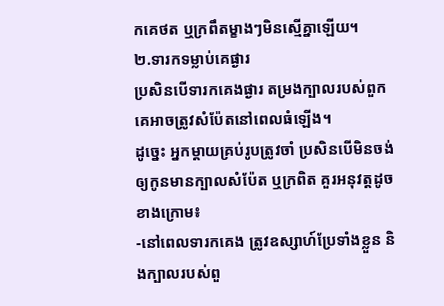កគេថត ឬក្រពឹតម្ខាងៗមិនស្មើគ្នាឡើយ។
២.ទារកទម្លាប់គេផ្ងារ
ប្រសិនបើទារកគេងផ្ងារ តម្រងក្បាលរបស់ពួកគេអាចត្រូវសំប៉ែតនៅពេលធំឡើង។
ដូច្នេះ អ្នកម្តាយគ្រប់រូបត្រូវចាំ ប្រសិនបើមិនចង់ឲ្យកូនមានក្បាលសំប៉ែត ឬក្រពិត គួរអនុវត្តដូចខាងក្រោម៖
-នៅពេលទារកគេង ត្រូវឧស្សាហ៍ប្រែទាំងខ្លួន និងក្បាលរបស់ពួ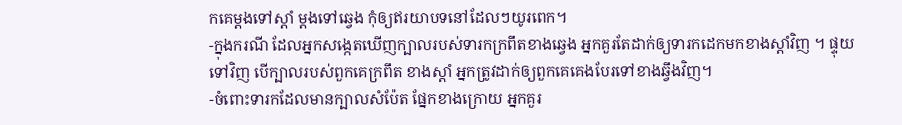កគេម្តងទៅស្តាំ ម្តងទៅឆ្វេង កុំឲ្យឥរយាបទនៅដែលៗយូរពេក។
-ក្នុងករណី ដែលអ្នកសង្កេតឃើញក្បាលរបស់ទារកក្រពឹតខាងឆ្វេង អ្នកគួរតែដាក់ឲ្យទារកដេកមកខាងស្តាំវិញ ។ ផ្ទុយទៅវិញ បើក្បាលរបស់ពួកគេក្រពឹត ខាងស្តាំ អ្នកត្រូវដាក់ឲ្យពួកគេគេងបែរទៅខាងឆ្វឹងវិញ។
-ចំពោះទារកដែលមានក្បាលសំប៉ែត ផ្នែកខាងក្រោយ អ្នកគួរ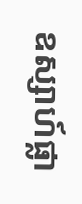ឧស្សាហ៍ផ្លា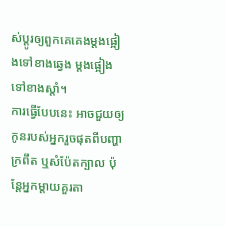ស់ប្តូរឲ្យពួកគេគេងម្តងផ្អៀងទៅខាងឆ្វេង ម្តងផ្អៀងទៅខាងស្តាំ។
ការធ្វើបែបនេះ អាចជួយឲ្យកូនរបស់អ្នករួចផុតពីបញ្ហាក្រពឹត ឬសំប៉ែតក្បាល ប៉ុន្តែអ្នកម្តាយគួរតា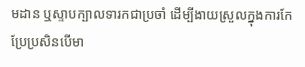មដាន ឬស្ទាបក្បាលទារកជាប្រចាំ ដើម្បីងាយស្រួលក្នុងការកែប្រែប្រសិនបើមា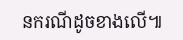នករណីដូចខាងលើ៕